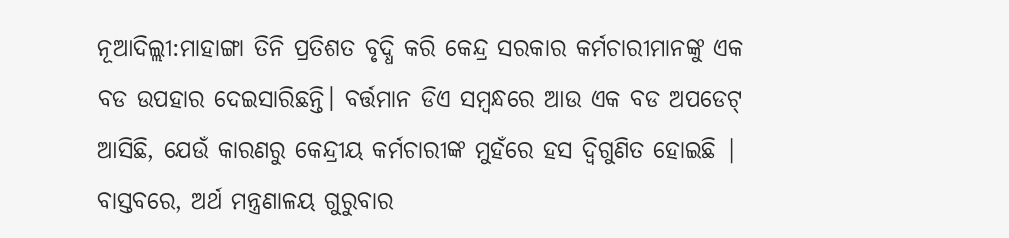ନୂଆଦିଲ୍ଲୀ:ମାହାଙ୍ଗା ତିନି ପ୍ରତିଶତ ବୃଦ୍ଧି କରି କେନ୍ଦ୍ର ସରକାର କର୍ମଚାରୀମାନଙ୍କୁ ଏକ ବଡ ଉପହାର ଦେଇସାରିଛନ୍ତି। ବର୍ତ୍ତମାନ ଡିଏ ସମ୍ବନ୍ଧରେ ଆଉ ଏକ ବଡ ଅପଡେଟ୍ ଆସିଛି, ଯେଉଁ କାରଣରୁ କେନ୍ଦ୍ରୀୟ କର୍ମଚାରୀଙ୍କ ମୁହଁରେ ହସ ଦ୍ୱିଗୁଣିତ ହୋଇଛି | ବାସ୍ତବରେ, ଅର୍ଥ ମନ୍ତ୍ରଣାଳୟ ଗୁରୁବାର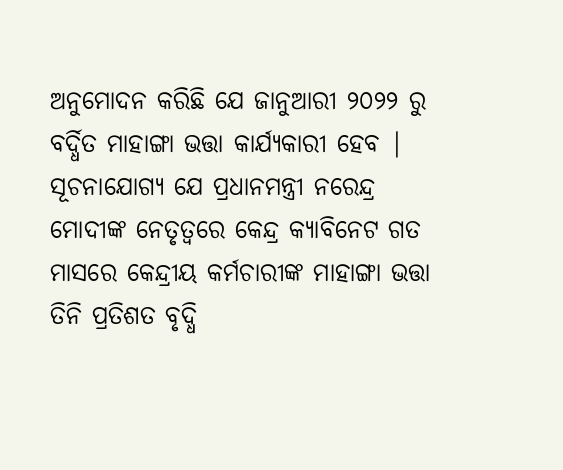ଅନୁମୋଦନ କରିଛି ଯେ ଜାନୁଆରୀ ୨୦୨୨ ରୁ ବର୍ଦ୍ଧିତ ମାହାଙ୍ଗା ଭତ୍ତା କାର୍ଯ୍ୟକାରୀ ହେବ |
ସୂଚନାଯୋଗ୍ୟ ଯେ ପ୍ରଧାନମନ୍ତ୍ରୀ ନରେନ୍ଦ୍ର ମୋଦୀଙ୍କ ନେତୃତ୍ୱରେ କେନ୍ଦ୍ର କ୍ୟାବିନେଟ ଗତ ମାସରେ କେନ୍ଦ୍ରୀୟ କର୍ମଚାରୀଙ୍କ ମାହାଙ୍ଗା ଭତ୍ତା ତିନି ପ୍ରତିଶତ ବୃଦ୍ଧି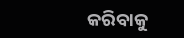କରିବାକୁ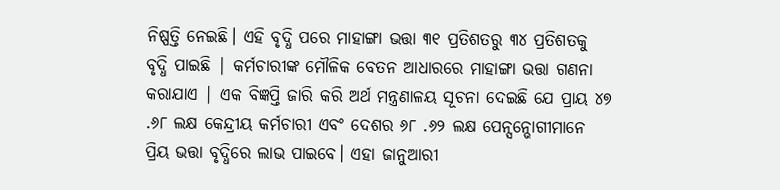ନିଷ୍ପତ୍ତି ନେଇଛି। ଏହି ବୃଦ୍ଧି ପରେ ମାହାଙ୍ଗା ଭତ୍ତା ୩୧ ପ୍ରତିଶତରୁ ୩୪ ପ୍ରତିଶତକୁ ବୃଦ୍ଧି ପାଇଛି | କର୍ମଚାରୀଙ୍କ ମୌଳିକ ବେତନ ଆଧାରରେ ମାହାଙ୍ଗା ଭତ୍ତା ଗଣନା କରାଯାଏ | ଏକ ବିଜ୍ଞପ୍ତି ଜାରି କରି ଅର୍ଥ ମନ୍ତ୍ରଣାଳୟ ସୂଚନା ଦେଇଛି ଯେ ପ୍ରାୟ ୪୭ .୬୮ ଲକ୍ଷ କେନ୍ଦ୍ରୀୟ କର୍ମଚାରୀ ଏବଂ ଦେଶର ୬୮ .୬୨ ଲକ୍ଷ ପେନ୍ସନ୍ଭୋଗୀମାନେ ପ୍ରିୟ ଭତ୍ତା ବୃଦ୍ଧିରେ ଲାଭ ପାଇବେ। ଏହା ଜାନୁଆରୀ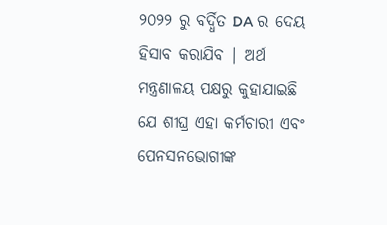୨୦୨୨ ରୁ ବର୍ଦ୍ଧିତ DA ର ଦେୟ ହିସାବ କରାଯିବ | ଅର୍ଥ ମନ୍ତ୍ରଣାଳୟ ପକ୍ଷରୁ କୁହାଯାଇଛି ଯେ ଶୀଘ୍ର ଏହା କର୍ମଚାରୀ ଏବଂ ପେନସନଭୋଗୀଙ୍କ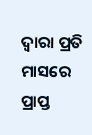ଦ୍ୱାରା ପ୍ରତି ମାସରେ ପ୍ରାପ୍ତ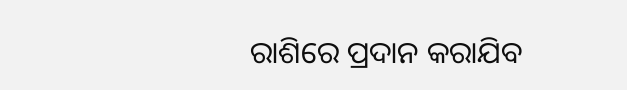ରାଶିରେ ପ୍ରଦାନ କରାଯିବ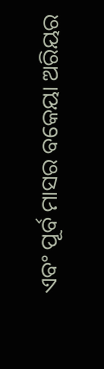ଏବଂ ପୂର୍ବ ମାସର ବକେୟା ଅରିୟର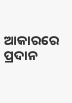ଆକାରରେ ପ୍ରଦାନ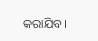କରାଯିବ।